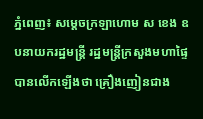ភ្នំពេញ៖ សម្ដេចក្រឡាហោម ស ខេង ឧបនាយករដ្ឋមន្ដ្រី រដ្ឋមន្ដ្រីក្រសួងមហាផ្ទៃ បានលើកឡើងថា គ្រឿងញៀនជាង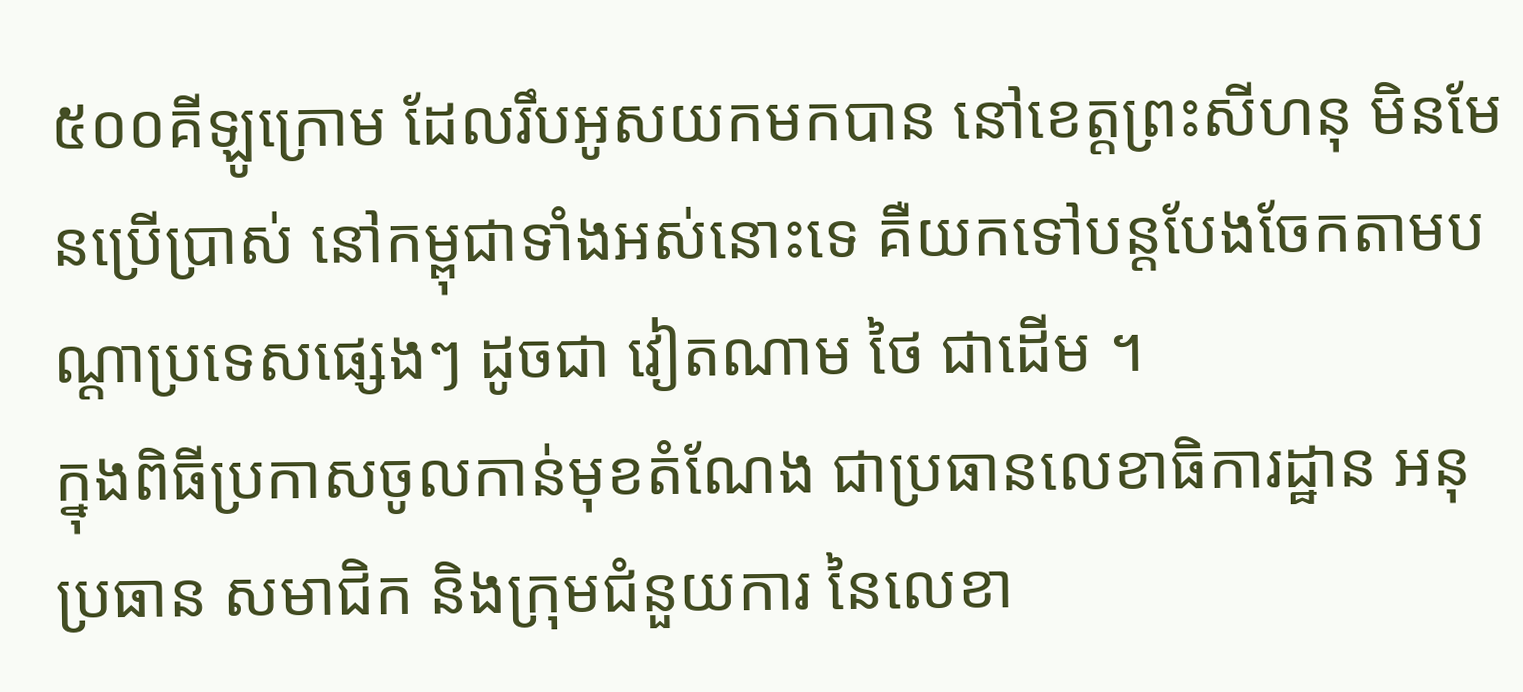៥០០គីឡូក្រោម ដែលរឹបអូសយកមកបាន នៅខេត្តព្រះសីហនុ មិនមែនប្រើប្រាស់ នៅកម្ពុជាទាំងអស់នោះទេ គឺយកទៅបន្ដបែងចែកតាមបណ្ដាប្រទេសផ្សេងៗ ដូចជា វៀតណាម ថៃ ជាដើម ។
ក្នុងពិធីប្រកាសចូលកាន់មុខតំណែង ជាប្រធានលេខាធិការដ្ឋាន អនុប្រធាន សមាជិក និងក្រុមជំនួយការ នៃលេខា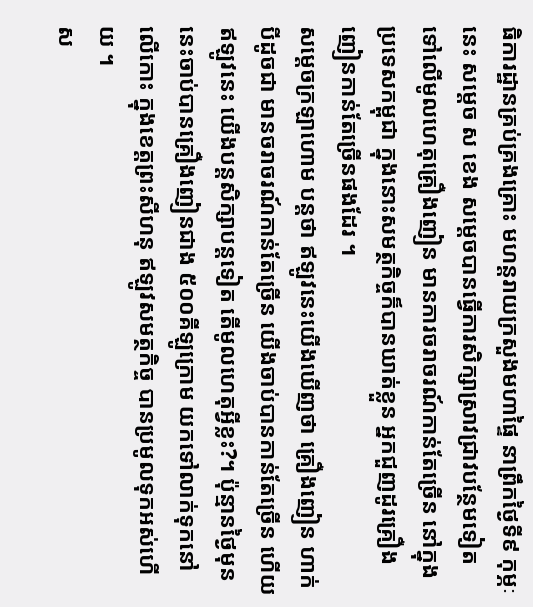ធិការដ្ឋានគ្រប់គ្រងគ្រោះ មហន្ដរាយក្រសួងមហាផ្ទៃ នាព្រឹកថ្ងៃទី៩ កុម្ភៈនេះ សម្ដេច ស ខេង សម្ដេចបានធ្វើការសិក្សាស្រាវជ្រាវបន្ថែមទៀត ទៅលើមូលហេតុគ្រឿងញៀន មានការចរាចរណ៍កាន់តែច្រើន នៅក្នុងប្រទេសកម្ពុជា ក្នុងនោះសមត្ថកិច្ចក៏បានឃាត់ខ្លួន អ្នកជួញដូរគ្រឿងញៀនកាន់តែច្រើនផងដែរ ។
សម្ដេចក្រឡាហោម បន្តថា ឥឡូវនេះយើងឃើញថា គ្រឿងញៀន ហាក់បីដូចជា មានចរាចរណ៍កាន់តែច្រើន យើងចាប់បានកាន់តែច្រើន ហើយឥឡូវនេះ យើងបន្ដសិក្សាបន្ដទៀត តើមូលហេតុអ្វីខ្លះ?។ ប៉ុន្មានថ្ងៃមុននេះចាប់បានគ្រឿងញៀនជាង ៥០០គីឡូក្រោម យកទៅលាក់ទុកនៅលើកោះ ក្នុងខេត្តព្រះសីហនុ ឥឡូវសមត្ថកិច្ច បានប្រមូលទុកអស់ហើយ ។
ស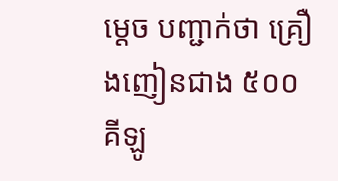ម្ដេច បញ្ជាក់ថា គ្រឿងញៀនជាង ៥០០គីឡូ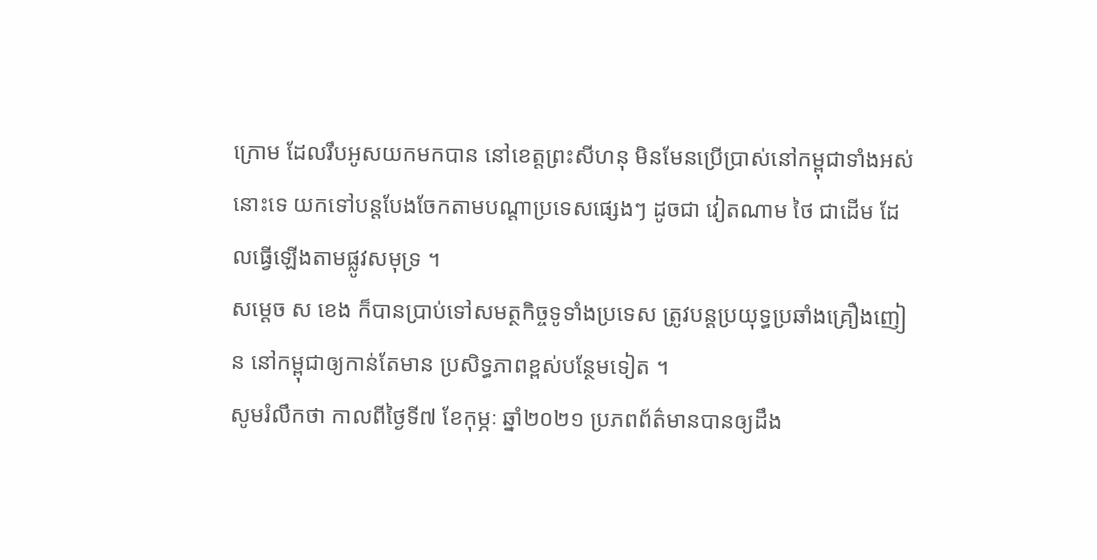ក្រោម ដែលរឹបអូសយកមកបាន នៅខេត្តព្រះសីហនុ មិនមែនប្រើប្រាស់នៅកម្ពុជាទាំងអស់នោះទេ យកទៅបន្ដបែងចែកតាមបណ្ដាប្រទេសផ្សេងៗ ដូចជា វៀតណាម ថៃ ជាដើម ដែលធ្វើឡើងតាមផ្លូវសមុទ្រ ។
សម្ដេច ស ខេង ក៏បានប្រាប់ទៅសមត្ថកិច្ចទូទាំងប្រទេស ត្រូវបន្ដប្រយុទ្ធប្រឆាំងគ្រឿងញៀន នៅកម្ពុជាឲ្យកាន់តែមាន ប្រសិទ្ធភាពខ្ពស់បន្ថែមទៀត ។
សូមរំលឹកថា កាលពីថ្ងៃទី៧ ខែកុម្ភៈ ឆ្នាំ២០២១ ប្រភពព័ត៌មានបានឲ្យដឹង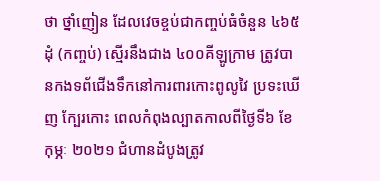ថា ថ្នាំញៀន ដែលវេចខ្ចប់ជាកញ្ចប់ធំចំនួន ៤៦៥ដុំ (កញ្ចប់) ស្មើរនឹងជាង ៤០០គីឡូក្រាម ត្រូវបានកងទព័ជើងទឹកនៅការពារកោះពូលូវៃ ប្រទះឃើញ ក្បែរកោះ ពេលកំពុងល្បាតកាលពីថ្ងៃទី៦ ខែកុម្ភៈ ២០២១ ជំហានដំបូងត្រូវ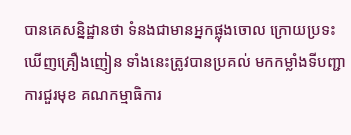បានគេសន្និដ្ឋានថា ទំនងជាមានអ្នកផ្លុងចោល ក្រោយប្រទះឃើញគ្រឿងញៀន ទាំងនេះត្រូវបានប្រគល់ មកកម្លាំងទីបញ្ជាការជួរមុខ គណកម្មាធិការ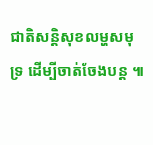ជាតិសន្តិសុខលម្ហសមុទ្រ ដើម្បីចាត់ចែងបន្ត ៕